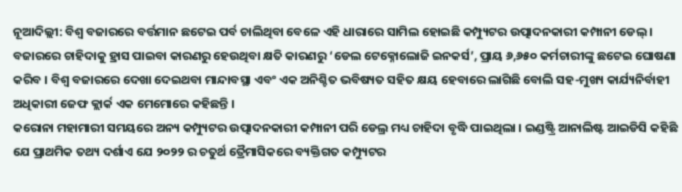ନୂଆଦିଲ୍ଲୀ: ବିଶ୍ୱ ବଜାରରେ ବର୍ତ୍ତମାନ ଛଟେଇ ପର୍ବ ଚାଲିଥିବା ବେଳେ ଏହି ଧାରାରେ ସାମିଲ ହୋଇଛି କମ୍ପ୍ୟୁଟର ଉତ୍ପାଦନକାରୀ କମ୍ପାନୀ ଡେଲ୍ । ବଜାରରେ ଚାହିଦାକୁ ହ୍ରାସ ପାଇବା କାରଣରୁ ହେଉଥିବା କ୍ଷତି କାରଣରୁ ‘ଡେଲ ଟେକ୍ନୋଲୋଜି ଇନକର୍ସ’, ପ୍ରାୟ ୬,୬୫୦ କର୍ମଚାରୀଙ୍କୁ ଛଟେଇ ଘୋଷଣା କରିବ । ବିଶ୍ୱ ବଜାରରେ ଦେଖା ଦେଇଥବା ମାନ୍ଦାବସ୍ଥା ଏବଂ ଏକ ଅନିଶ୍ଚିତ ଭବିଷ୍ୟତ ସହିତ କ୍ଷୟ ହେବାରେ ଲାଗିଛି ବୋଲି ସହ-ମୁଖ୍ୟ କାର୍ଯ୍ୟନିର୍ବାହୀ ଅଧିକାରୀ ଜେଫ କ୍ଲାର୍କ ଏକ ମେମୋରେ କହିଛନ୍ତି ।
କରୋନା ମହାମାରୀ ସମୟରେ ଅନ୍ୟ କମ୍ପ୍ୟୁଟର ଉତ୍ପାଦନକାରୀ କମ୍ପାନୀ ପରି ଡେଲ୍ର ମଧ୍ୟ ଚାହିଦା ବୃଦ୍ଧି ପାଇଥିଲା । ଇଣ୍ଡଷ୍ଟ୍ରି ଆନାଲିଷ୍ଟ ଆଇଡିସି କହିଛି ଯେ ପ୍ରାଥମିକ ତଥ୍ୟ ଦର୍ଶାଏ ଯେ ୨୦୨୨ ର ଚତୁର୍ଥ ତ୍ରୈମାସିକରେ ବ୍ୟକ୍ତିଗତ କମ୍ପ୍ୟୁଟର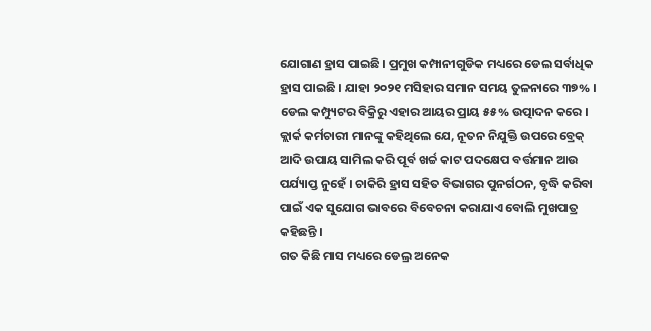ଯୋଗାଣ ହ୍ରାସ ପାଇଛି । ପ୍ରମୁଖ କମ୍ପାନୀଗୁଡିକ ମଧ୍ୟରେ ଡେଲ ସର୍ବାଧିକ ହ୍ରାସ ପାଇଛି । ଯାହା ୨୦୨୧ ମସିହାର ସମାନ ସମୟ ତୁଳନାରେ ୩୭% । ଡେଲ କମ୍ପ୍ୟୁଟର ବିକ୍ରିରୁ ଏହାର ଆୟର ପ୍ରାୟ ୫୫% ଉତ୍ପାଦନ କରେ ।
କ୍ଲାର୍କ କର୍ମଚାରୀ ମାନଙ୍କୁ କହିଥିଲେ ଯେ, ନୂତନ ନିଯୁକ୍ତି ଉପରେ ବ୍ରେକ୍ ଆଦି ଉପାୟ ସାମିଲ କରି ପୂର୍ବ ଖର୍ଚ୍ଚ କାଟ ପଦକ୍ଷେପ ବର୍ତ୍ତମାନ ଆଉ ପର୍ଯ୍ୟାପ୍ତ ନୁହେଁ । ଚାକିରି ହ୍ରାସ ସହିତ ବିଭାଗର ପୁନର୍ଗଠନ, ବୃଦ୍ଧି କରିବା ପାଇଁ ଏକ ସୁଯୋଗ ଭାବରେ ବିବେଚନା କରାଯାଏ ବୋଲି ମୁଖପାତ୍ର କହିଛନ୍ତି ।
ଗତ କିଛି ମାସ ମଧ୍ୟରେ ଡେଲ୍ର ଅନେକ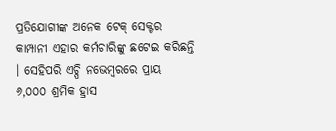ପ୍ରତିଯୋଗୀଙ୍କ ଅନେକ ଟେକ୍ ସେକ୍ଟର କାମ୍ପାନୀ ଏହାର କର୍ମଚାରିଙ୍କୁ ଛଟେଇ କରିଛନ୍ତି । ସେହିପରି ଏଚ୍ପି ନଭେମ୍ବରରେ ପ୍ରାୟ ୬,୦୦୦ ଶ୍ରମିକ ହ୍ରାସ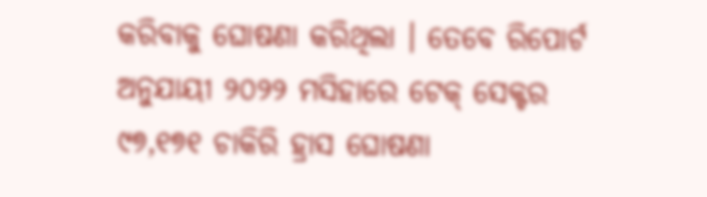କରିବାକୁ ଘୋଷଣା କରିଥିଲା । ତେବେ ରିପୋର୍ଟ ଅନୁଯାୟୀ ୨୦୨୨ ମସିହାରେ ଟେକ୍ ସେକ୍ଟର ୯୭,୧୭୧ ଚାକିରି ହ୍ରାସ ଘୋଷଣା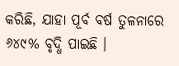କରିଛି, ଯାହା ପୂର୍ବ ବର୍ଷ ତୁଳନାରେ ୬୪୯% ବୃଦ୍ଧି ପାଇଛି ।